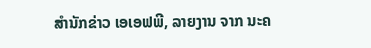ສໍານັກຂ່າວ ເອເອຟພີ, ລາຍງານ ຈາກ ນະຄ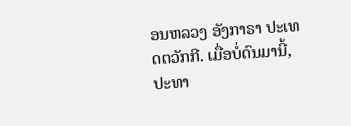ອນຫລວງ ອັງກາຣາ ປະເທດຕວັກກີ. ເມື່ອບໍ່ດົນມານີ້, ປະທາ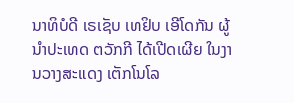ນາທິບໍດີ ເຣເຊັບ ເທຢິບ ເອີໂດກັນ ຜູ້ນໍາປະເທດ ຕວັກກີ ໄດ້ເປີດເຜີຍ ໃນງານວາງສະແດງ ເຕັກໂນໂລ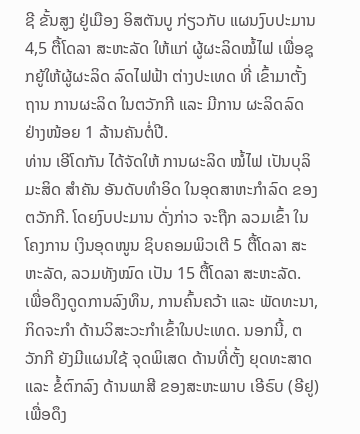ຊີ ຂັ້ນສູງ ຢູ່ເມືອງ ອິສຕັນບູ ກ່ຽວກັບ ແຜນງົບປະມານ 4,5 ຕື້ໂດລາ ສະຫະລັດ ໃຫ້ແກ່ ຜູ້ຜະລິດໝໍ້ໄຟ ເພື່ອຊຸກຍູ້ໃຫ້ຜູ້ຜະລິດ ລົດໄຟຟ້າ ຕ່າງປະເທດ ທີ່ ເຂົ້າມາຕັ້ງຖານ ການຜະລິດ ໃນຕວັກກີ ແລະ ມີການ ຜະລິດລົດ ຢ່າງໜ້ອຍ 1 ລ້ານຄັນຕໍ່ປີ.
ທ່ານ ເອີໂດກັນ ໄດ້ຈັດໃຫ້ ການຜະລິດ ໝໍ້ໄຟ ເປັນບຸລິມະສິດ ສໍາຄັນ ອັນດັບທໍາອິດ ໃນອຸດສາຫະກໍາລົດ ຂອງ ຕວັກກີ. ໂດຍງົບປະມານ ດັ່ງກ່າວ ຈະຖືກ ລວມເຂົ້າ ໃນໂຄງການ ເງິນອຸດໜູນ ຊິບຄອມພິວເຕີ 5 ຕື້ໂດລາ ສະຫະລັດ, ລວມທັງໝົດ ເປັນ 15 ຕື້ໂດລາ ສະຫະລັດ. ເພື່ອດຶງດູດການລົງທຶນ, ການຄົ້ນຄວ້າ ແລະ ພັດທະນາ, ກິດຈະກໍາ ດ້ານວິສະວະກໍາເຂົ້າໃນປະເທດ. ນອກນີ້, ຕວັກກີ ຍັງມີແຜນໃຊ້ ຈຸດພິເສດ ດ້ານທີ່ຕັ້ງ ຍຸດທະສາດ ແລະ ຂໍ້ຕົກລົງ ດ້ານພາສີ ຂອງສະຫະພາບ ເອີຣົບ (ອີຢູ) ເພື່ອດຶງ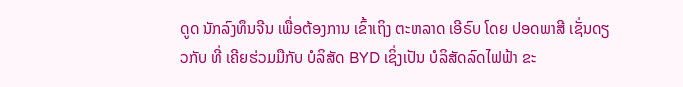ດູດ ນັກລົງທຶນຈີນ ເພື່ອຕ້ອງການ ເຂົ້າເຖິງ ຕະຫລາດ ເອີຣົບ ໂດຍ ປອດພາສີ ເຊັ່ນດຽວກັບ ທີ່ ເຄີຍຮ່ວມມືກັບ ບໍລິສັດ BYD ເຊິ່ງເປັນ ບໍລິສັດລົດໄຟຟ້າ ຂະ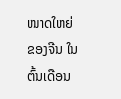ໜາດໃຫຍ່ ຂອງຈີນ ໃນຕົ້ນເດືອນ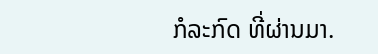ກໍລະກົດ ທີ່ຜ່ານມາ.